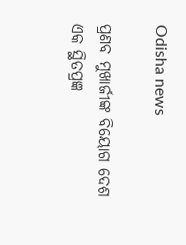Odisha news

ପ୍ରଣବ ମୁଖାର୍ଜୀଙ୍କ ବିୟୋଗ ଦେଶ ଏକ ସ୍ଥିତପ୍ରଜ୍ଞ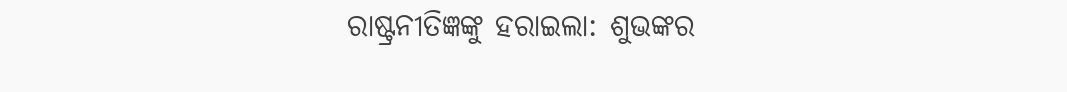ରାଷ୍ଟ୍ରନୀତିଜ୍ଞଙ୍କୁ ହରାଇଲା: ଶୁଭଙ୍କର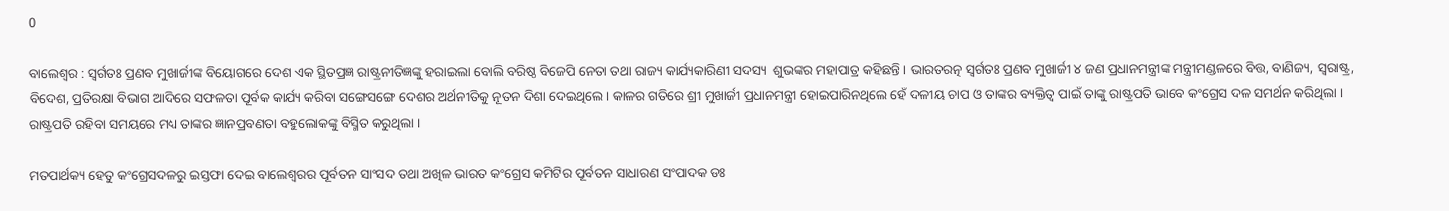0

ବାଲେଶ୍ୱର : ସ୍ୱର୍ଗତଃ ପ୍ରଣବ ମୁଖାର୍ଜୀଙ୍କ ବିୟୋଗରେ ଦେଶ ଏକ ସ୍ଥିତପ୍ରଜ୍ଞ ରାଷ୍ଟ୍ରନୀତିଜ୍ଞଙ୍କୁ ହରାଇଲା ବୋଲି ବରିଷ୍ଠ ବିଜେପି ନେତା ତଥା ରାଜ୍ୟ କାର୍ଯ୍ୟକାରିଣୀ ସଦସ୍ୟ  ଶୁଭଙ୍କର ମହାପାତ୍ର କହିଛନ୍ତି । ଭାରତରତ୍ନ ସ୍ୱର୍ଗତଃ ପ୍ରଣବ ମୁଖାର୍ଜୀ ୪ ଜଣ ପ୍ରଧାନମନ୍ତ୍ରୀଙ୍କ ମନ୍ତ୍ରୀମଣ୍ଡଳରେ ବିତ୍ତ, ବାଣିଜ୍ୟ, ସ୍ୱରାଷ୍ଟ୍ର, ବିଦେଶ, ପ୍ରତିରକ୍ଷା ବିଭାଗ ଆଦିରେ ସଫଳତା ପୂର୍ବକ କାର୍ଯ୍ୟ କରିବା ସଙ୍ଗେସଙ୍ଗେ ଦେଶର ଅର୍ଥନୀତିକୁ ନୂତନ ଦିଶା ଦେଇଥିଲେ । କାଳର ଗତିରେ ଶ୍ରୀ ମୁଖାର୍ଜୀ ପ୍ରଧାନମନ୍ତ୍ରୀ ହୋଇପାରିନଥିଲେ ହେଁ ଦଳୀୟ ଚାପ ଓ ତାଙ୍କର ବ୍ୟକ୍ତିତ୍ୱ ପାଇଁ ତାଙ୍କୁ ରାଷ୍ଟ୍ରପତି ଭାବେ କଂଗ୍ରେସ ଦଳ ସମର୍ଥନ କରିଥିଲା । ରାଷ୍ଟ୍ରପତି ରହିବା ସମୟରେ ମଧ୍ୟ ତାଙ୍କର ଜ୍ଞାନପ୍ରବଣତା ବହୁଲୋକଙ୍କୁ ବିସ୍ମିତ କରୁଥିଲା ।

ମତପାର୍ଥକ୍ୟ ହେତୁ କଂଗ୍ରେସଦଳରୁ ଇସ୍ତଫା ଦେଇ ବାଲେଶ୍ୱରର ପୂର୍ବତନ ସାଂସଦ ତଥା ଅଖିଳ ଭାରତ କଂଗ୍ରେସ କମିଟିର ପୂର୍ବତନ ସାଧାରଣ ସଂପାଦକ ଡଃ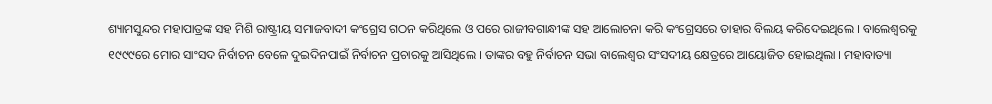ଶ୍ୟାମସୁନ୍ଦର ମହାପାତ୍ରଙ୍କ ସହ ମିଶି ରାଷ୍ଟ୍ରୀୟ ସମାଜବାଦୀ କଂଗ୍ରେସ ଗଠନ କରିଥିଲେ ଓ ପରେ ରାଜୀବଗାନ୍ଧୀଙ୍କ ସହ ଆଲୋଚନା କରି କଂଗ୍ରେସରେ ତାହାର ବିଲୟ କରିଦେଇଥିଲେ । ବାଲେଶ୍ୱରକୁ ୧୯୯୯ରେ ମୋର ସାଂସଦ ନିର୍ବାଚନ ବେଳେ ଦୁଇଦିନପାଇଁ ନିର୍ବାଚନ ପ୍ରଚାରକୁ ଆସିଥିଲେ । ତାଙ୍କର ବହୁ ନିର୍ବାଚନ ସଭା ବାଲେଶ୍ୱର ସଂସଦୀୟ କ୍ଷେତ୍ରରେ ଆୟୋଜିତ ହୋଇଥିଲା । ମହାବାତ୍ୟା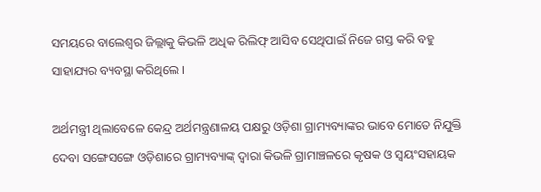ସମୟରେ ବାଲେଶ୍ୱର ଜିଲ୍ଲାକୁ କିଭଳି ଅଧିକ ରିଲିଫ୍ ଆସିବ ସେଥିପାଇଁ ନିଜେ ଗସ୍ତ କରି ବହୁ ସାହାଯ୍ୟର ବ୍ୟବସ୍ଥା କରିଥିଲେ ।

ଅର୍ଥମନ୍ତ୍ରୀ ଥିଲାବେଳେ କେନ୍ଦ୍ର ଅର୍ଥମନ୍ତ୍ରଣାଳୟ ପକ୍ଷରୁ ଓଡ଼ିଶା ଗ୍ରାମ୍ୟବ୍ୟାଙ୍କର ଭାବେ ମୋତେ ନିଯୁକ୍ତି ଦେବା ସଙ୍ଗେସଙ୍ଗେ ଓଡ଼ିଶାରେ ଗ୍ରାମ୍ୟବ୍ୟାଙ୍କ୍ ଦ୍ୱାରା କିଭଳି ଗ୍ରାମାଞ୍ଚଳରେ କୃଷକ ଓ ସ୍ୱୟଂସହାୟକ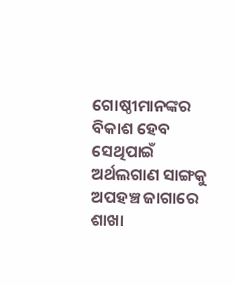ଗୋଷ୍ଠୀମାନଙ୍କର ବିକାଶ ହେବ ସେଥିପାଇଁ ଅର୍ଥଲଗାଣ ସାଙ୍ଗକୁ ଅପହଞ୍ଚ ଜାଗାରେ ଶାଖା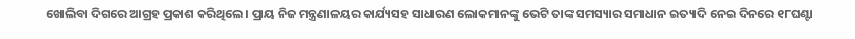ଖୋଲିବା ଦିଗରେ ଆଗ୍ରହ ପ୍ରକାଶ କରିଥିଲେ । ପ୍ରାୟ ନିଜ ମନ୍ତ୍ରଣାଳୟର କାର୍ଯ୍ୟସହ ସାଧାରଣ ଲୋକମାନଙ୍କୁ ଭେଟି ତାଙ୍କ ସମସ୍ୟାର ସମାଧାନ ଇତ୍ୟାଦି ନେଇ ଦିନରେ ୧୮ଘଣ୍ଟା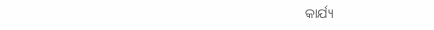କାର୍ଯ୍ୟ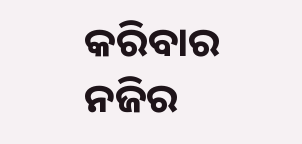କରିବାର ନଜିର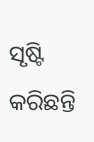ସୃଷ୍ଟି କରିଛନ୍ତି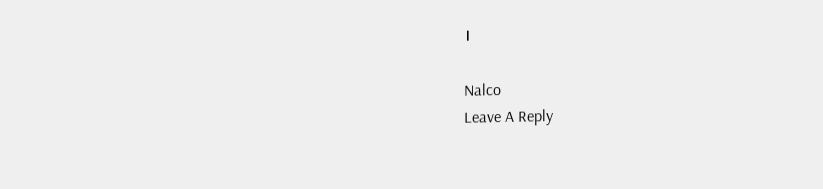।

Nalco
Leave A Reply